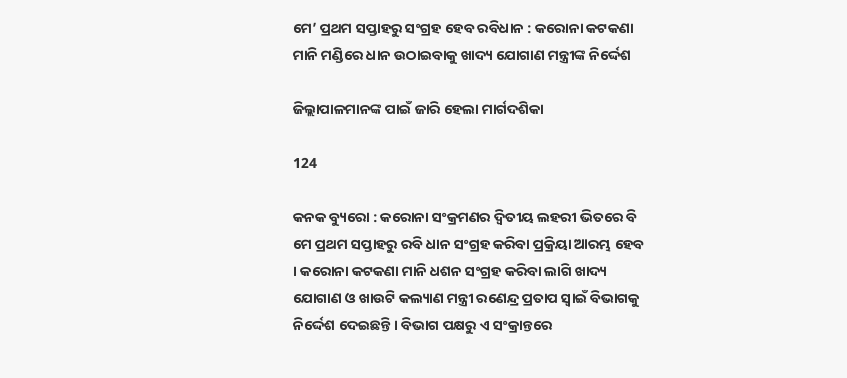ମେ’ ପ୍ରଥମ ସପ୍ତାହରୁ ସଂଗ୍ରହ ହେବ ରବିଧାନ : କରୋନା କଟକଣା ମାନି ମଣ୍ଡିରେ ଧାନ ଉଠାଇବାକୁ ଖାଦ୍ୟ ଯୋଗାଣ ମନ୍ତ୍ରୀଙ୍କ ନିର୍ଦ୍ଦେଶ

ଜିଲ୍ଲାପାଳମାନଙ୍କ ପାଇଁ ଜାରି ହେଲା ମାର୍ଗଦଶିକା

124

କନକ ବ୍ୟୁରୋ : କରୋନା ସଂକ୍ରମଣର ଦ୍ୱିତୀୟ ଲହରୀ ଭିତରେ ବି ମେ ପ୍ରଥମ ସପ୍ତାହରୁ ରବି ଧାନ ସଂଗ୍ରହ କରିବା ପ୍ରକ୍ରିୟା ଆରମ୍ଭ ହେବ । କରୋନା କଟକଣା ମାନି ଧଶନ ସଂଗ୍ରହ କରିବା ଲାଗି ଖାଦ୍ୟ ଯୋଗାଣ ଓ ଖାଉଟି କଲ୍ୟାଣ ମନ୍ତ୍ରୀ ରଣେନ୍ଦ୍ର ପ୍ରତାପ ସ୍ୱାଇଁ ବିଭାଗକୁ ନିର୍ଦ୍ଦେଶ ଦେଇଛନ୍ତି । ବିଭାଗ ପକ୍ଷରୁ ଏ ସଂକ୍ରାନ୍ତରେ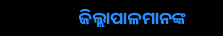ଜିଲ୍ଲାପାଳମାନଙ୍କ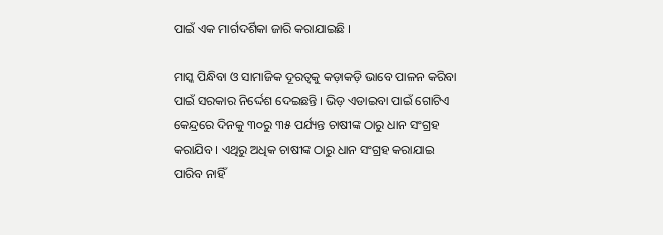ପାଇଁ ଏକ ମାର୍ଗଦର୍ଶିକା ଜାରି କରାଯାଇଛି ।

ମାସ୍କ ପିନ୍ଧିବା ଓ ସାମାଜିକ ଦୂରତ୍ୱକୁ କଡ଼ାକଡ଼ି ଭାବେ ପାଳନ କରିବା ପାଇଁ ସରକାର ନିର୍ଦ୍ଦେଶ ଦେଇଛନ୍ତି । ଭିଡ଼ ଏଡାଇବା ପାଇଁ ଗୋଟିଏ କେନ୍ଦ୍ରରେ ଦିନକୁ ୩୦ରୁ ୩୫ ପର୍ଯ୍ୟନ୍ତ ଚାଷୀଙ୍କ ଠାରୁ ଧାନ ସଂଗ୍ରହ କରାଯିବ । ଏଥିରୁ ଅଧିକ ଚାଷୀଙ୍କ ଠାରୁ ଧାନ ସଂଗ୍ରହ କରାଯାଇ ପାରିବ ନାହିଁ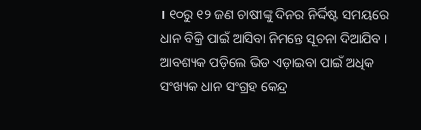। ୧୦ରୁ ୧୨ ଜଣ ଚାଷୀଙ୍କୁ ଦିନର ନିର୍ଦ୍ଦିଷ୍ଟ ସମୟରେ ଧାନ ବିକ୍ରି ପାଇଁ ଆସିବା ନିମନ୍ତେ ସୂଚନା ଦିଆଯିବ । ଆବଶ୍ୟକ ପଡ଼ିଲେ ଭିଡ ଏଡ଼ାଇବା ପାଇଁ ଅଧିକ ସଂଖ୍ୟକ ଧାନ ସଂଗ୍ରହ କେନ୍ଦ୍ର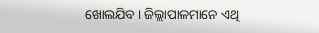ଖୋଲଯିବ । ଜିଲ୍ଲାପାଳମାନେ ଏଥି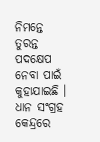ନିମନ୍ତେ ତୁରନ୍ତ ପଦକ୍ଷେପ ନେବା ପାଇଁ କୁହାଯାଇଛି । ଧାନ ସଂଗ୍ରହ କେନ୍ଦ୍ରରେ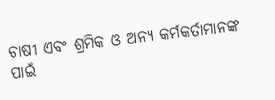ଚାଷୀ ଏବଂ ଶ୍ରମିକ ଓ ଅନ୍ୟ କର୍ମକର୍ତାମାନଙ୍କ ପାଇଁ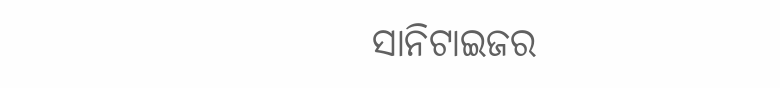ସାନିଟାଇଜର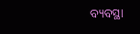ବ୍ୟବସ୍ଥା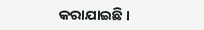କରାଯାଇଛି ।